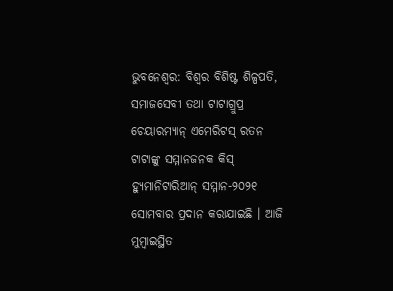ଭୁବନେଶ୍ୱର: ବିଶ୍ୱର ବିଶିଷ୍ଟ ଶିଳ୍ପପତି, ସମାଜସେବୀ ତଥା ଟାଟାଗ୍ରୁପ୍ର ଚେୟାରମ୍ୟାନ୍ ଏମେରିଟସ୍ ରତନ ଟାଟାଙ୍କୁ ସମ୍ମାନଜନକ କିସ୍ ହ୍ୟୁମାନିଟାରିଆନ୍ ସମ୍ମାନ-୨୦୨୧ ସୋମବାର ପ୍ରଦାନ କରାଯାଇଛି । ଆଜି ମୁମ୍ବାଇସ୍ଥିତ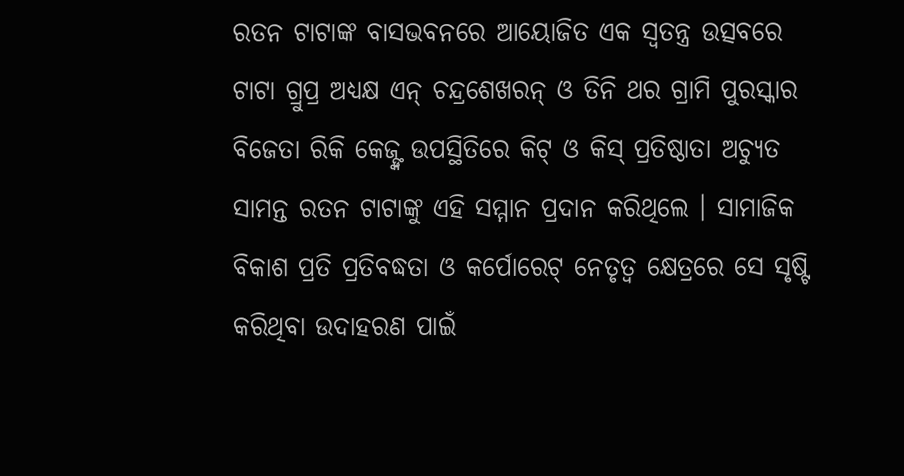ରତନ ଟାଟାଙ୍କ ବାସଭବନରେ ଆୟୋଜିତ ଏକ ସ୍ୱତନ୍ତ୍ର ଉତ୍ସବରେ ଟାଟା ଗ୍ରୁପ୍ର ଅଧ୍ୟକ୍ଷ ଏନ୍ ଚନ୍ଦ୍ରଶେଖରନ୍ ଓ ତିନି ଥର ଗ୍ରାମି ପୁରସ୍କାର ବିଜେତା ରିକି କେଜ୍ଙ୍କ ଉପସ୍ଥିତିରେ କିଟ୍ ଓ କିସ୍ ପ୍ରତିଷ୍ଠାତା ଅଚ୍ୟୁତ ସାମନ୍ତ ରତନ ଟାଟାଙ୍କୁ ଏହି ସମ୍ମାନ ପ୍ରଦାନ କରିଥିଲେ । ସାମାଜିକ ବିକାଶ ପ୍ରତି ପ୍ରତିବଦ୍ଧତା ଓ କର୍ପୋରେଟ୍ ନେତୃତ୍ୱ କ୍ଷେତ୍ରରେ ସେ ସୃଷ୍ଟି କରିଥିବା ଉଦାହରଣ ପାଇଁ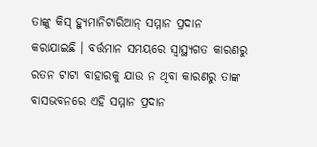ତାଙ୍କୁ କିସ୍ ହ୍ୟୁମାନିଟାରିଆନ୍ ସମ୍ମାନ ପ୍ରଦାନ କରାଯାଇଛି । ବର୍ତ୍ତମାନ ସମୟରେ ସ୍ୱାସ୍ଥ୍ୟଗତ କାରଣରୁ ରତନ ଟାଟା ବାହାରକୁ ଯାଉ ନ ଥିବା କାରଣରୁ ତାଙ୍କ ବାସଭବନରେ ଏହି ସମ୍ମାନ ପ୍ରଦାନ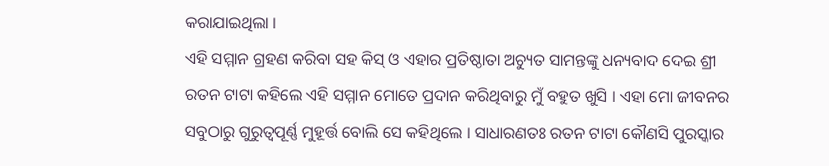କରାଯାଇଥିଲା ।
ଏହି ସମ୍ମାନ ଗ୍ରହଣ କରିବା ସହ କିସ୍ ଓ ଏହାର ପ୍ରତିଷ୍ଠାତା ଅଚ୍ୟୁତ ସାମନ୍ତଙ୍କୁ ଧନ୍ୟବାଦ ଦେଇ ଶ୍ରୀ ରତନ ଟାଟା କହିଲେ ଏହି ସମ୍ମାନ ମୋତେ ପ୍ରଦାନ କରିଥିବାରୁ ମୁଁ ବହୁତ ଖୁସି । ଏହା ମୋ ଜୀବନର ସବୁଠାରୁ ଗୁରୁତ୍ୱପୂର୍ଣ୍ଣ ମୁହୂର୍ତ୍ତ ବୋଲି ସେ କହିଥିଲେ । ସାଧାରଣତଃ ରତନ ଟାଟା କୌଣସି ପୁରସ୍କାର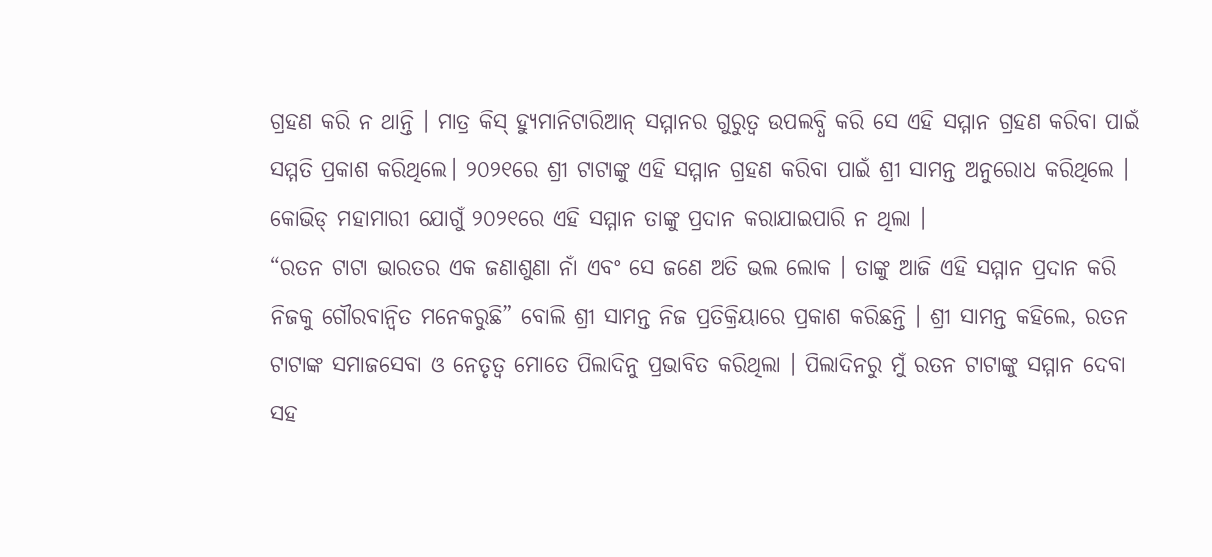ଗ୍ରହଣ କରି ନ ଥାନ୍ତି । ମାତ୍ର କିସ୍ ହ୍ୟୁମାନିଟାରିଆନ୍ ସମ୍ମାନର ଗୁରୁତ୍ୱ ଉପଲବ୍ଧି କରି ସେ ଏହି ସମ୍ମାନ ଗ୍ରହଣ କରିବା ପାଇଁ ସମ୍ମତି ପ୍ରକାଶ କରିଥିଲେ। ୨୦୨୧ରେ ଶ୍ରୀ ଟାଟାଙ୍କୁ ଏହି ସମ୍ମାନ ଗ୍ରହଣ କରିବା ପାଇଁ ଶ୍ରୀ ସାମନ୍ତ ଅନୁରୋଧ କରିଥିଲେ । କୋଭିଡ୍ ମହାମାରୀ ଯୋଗୁଁ ୨୦୨୧ରେ ଏହି ସମ୍ମାନ ତାଙ୍କୁ ପ୍ରଦାନ କରାଯାଇପାରି ନ ଥିଲା ।
“ରତନ ଟାଟା ଭାରତର ଏକ ଜଣାଶୁଣା ନାଁ ଏବଂ ସେ ଜଣେ ଅତି ଭଲ ଲୋକ । ତାଙ୍କୁ ଆଜି ଏହି ସମ୍ମାନ ପ୍ରଦାନ କରି ନିଜକୁ ଗୌରବାନ୍ୱିତ ମନେକରୁଛି” ବୋଲି ଶ୍ରୀ ସାମନ୍ତ ନିଜ ପ୍ରତିକ୍ରିୟାରେ ପ୍ରକାଶ କରିଛନ୍ତି । ଶ୍ରୀ ସାମନ୍ତ କହିଲେ, ରତନ ଟାଟାଙ୍କ ସମାଜସେବା ଓ ନେତୃତ୍ୱ ମୋତେ ପିଲାଦିନୁ ପ୍ରଭାବିତ କରିଥିଲା । ପିଲାଦିନରୁ ମୁଁ ରତନ ଟାଟାଙ୍କୁ ସମ୍ମାନ ଦେବା ସହ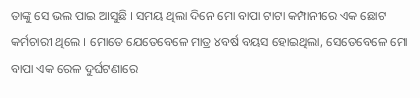ତାଙ୍କୁ ସେ ଭଲ ପାଇ ଆସୁଛି । ସମୟ ଥିଲା ଦିନେ ମୋ ବାପା ଟାଟା କମ୍ପାନୀରେ ଏକ ଛୋଟ କର୍ମଚାରୀ ଥିଲେ । ମୋତେ ଯେତେବେଳେ ମାତ୍ର ୪ବର୍ଷ ବୟସ ହୋଇଥିଲା, ସେତେବେଳେ ମୋ ବାପା ଏକ ରେଳ ଦୁର୍ଘଟଣାରେ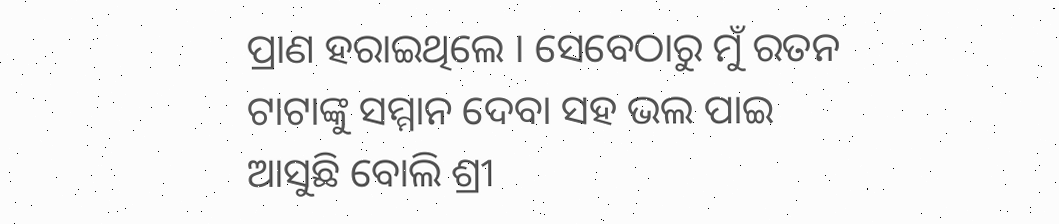ପ୍ରାଣ ହରାଇଥିଲେ । ସେବେଠାରୁ ମୁଁ ରତନ ଟାଟାଙ୍କୁ ସମ୍ମାନ ଦେବା ସହ ଭଲ ପାଇ ଆସୁଛି ବୋଲି ଶ୍ରୀ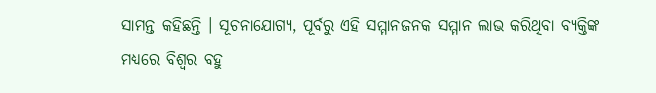ସାମନ୍ତ କହିଛନ୍ତି । ସୂଚନାଯୋଗ୍ୟ, ପୂର୍ବରୁ ଏହି ସମ୍ମାନଜନକ ସମ୍ମାନ ଲାଭ କରିଥିବା ବ୍ୟକ୍ତିଙ୍କ ମଧ୍ୟରେ ବିଶ୍ୱର ବହୁ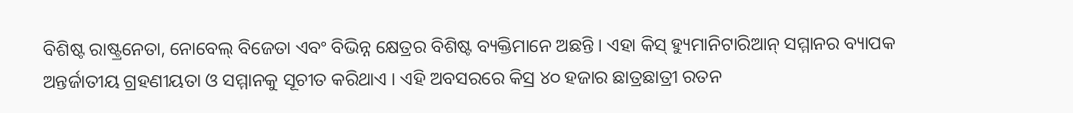ବିଶିଷ୍ଟ ରାଷ୍ଟ୍ରନେତା, ନୋବେଲ୍ ବିଜେତା ଏବଂ ବିଭିନ୍ନ କ୍ଷେତ୍ରର ବିଶିଷ୍ଟ ବ୍ୟକ୍ତିମାନେ ଅଛନ୍ତି । ଏହା କିସ୍ ହ୍ୟୁମାନିଟାରିଆନ୍ ସମ୍ମାନର ବ୍ୟାପକ ଅନ୍ତର୍ଜାତୀୟ ଗ୍ରହଣୀୟତା ଓ ସମ୍ମାନକୁ ସୂଚୀତ କରିଥାଏ । ଏହି ଅବସରରେ କିସ୍ର ୪୦ ହଜାର ଛାତ୍ରଛାତ୍ରୀ ରତନ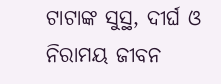ଟାଟାଙ୍କ ସୁସ୍ଥ, ଦୀର୍ଘ ଓ ନିରାମୟ ଜୀବନ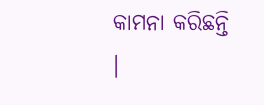କାମନା କରିଛନ୍ତି ।